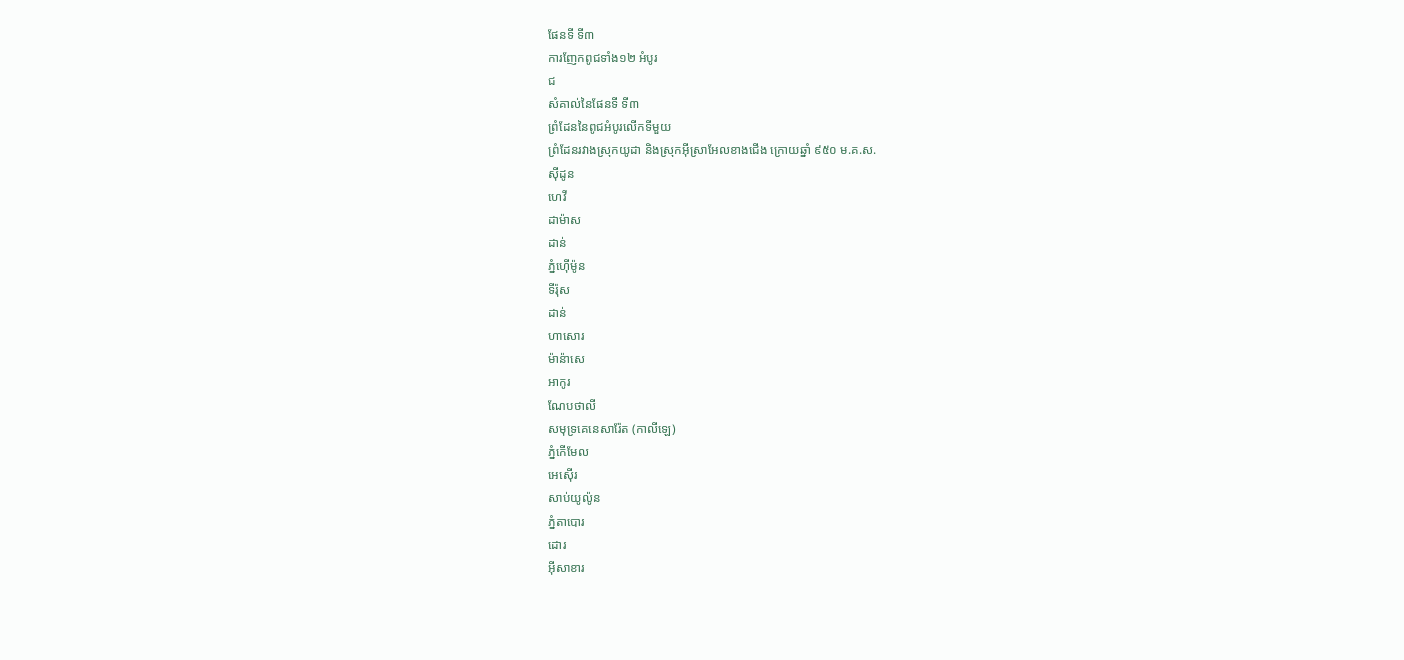ផែនទី ទី៣
ការញែកពូជទាំង១២ អំបូរ
ជ
សំគាល់នៃផែនទី ទី៣
ព្រំដែននៃពូជអំបូរលើកទីមួយ
ព្រំដែនរវាងស្រុកយូដា និងស្រុកអ៊ីស្រាអែលខាងជើង ក្រោយឆ្នាំ ៩៥០ ម.គ.ស.
ស៊ីដូន
ហេវី
ដាម៉ាស
ដាន់
ភ្នំហ៊ើម៉ូន
ទីរ៉ុស
ដាន់
ហាសោរ
ម៉ាន៉ាសេ
អាកូរ
ណែបថាលី
សមុទ្រគេនេសារ៉ែត (កាលីឡេ)
ភ្នំកើមែល
អេស៊ើរ
សាប់យូល៉ូន
ភ្នំតាបោរ
ដោរ
អ៊ីសាខារ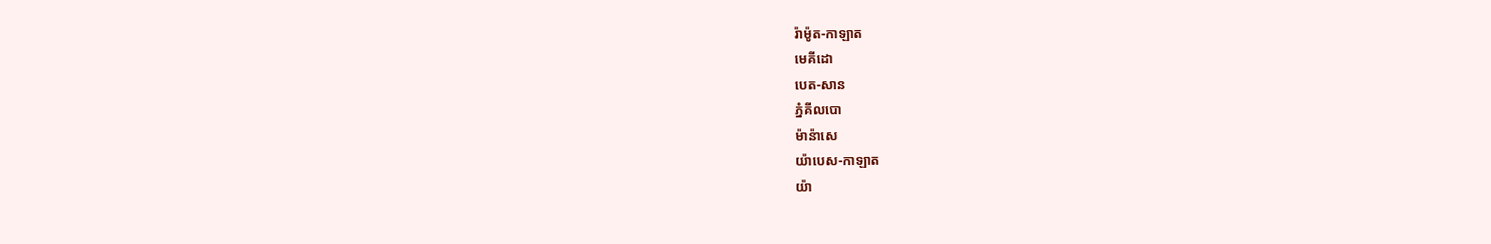រ៉ាម៉ូត-កាឡាត
មេគីដោ
បេត-សាន
ភ្នំគីលបោ
ម៉ាន៉ាសេ
យ៉ាបេស-កាឡាត
យ៉ា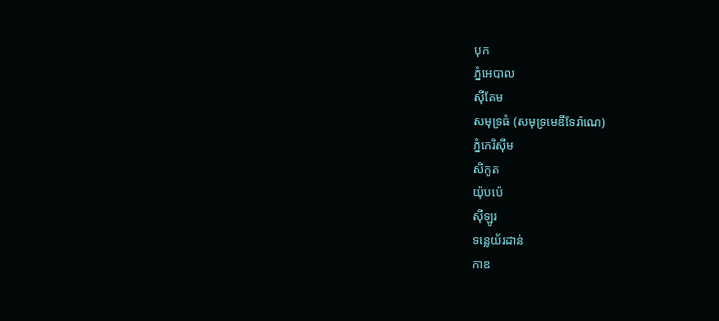បុក
ភ្នំអេបាល
ស៊ីគែម
សមុទ្រធំ (សមុទ្រមេឌីទែរ៉ាណេ)
ភ្នំកេរិស៊ីម
សិកូត
យ៉ុបប៉េ
ស៊ីឡូរ
ទន្លេយ័រដាន់
កាឌ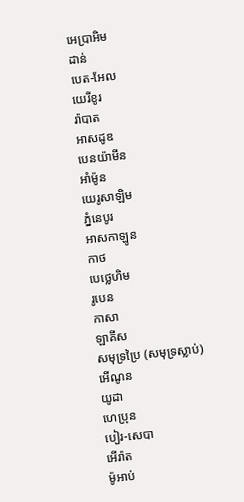អេប្រាអិម
ដាន់
បេត-អែល
យេរីខូរ
រ៉ាបាត
អាសដូឌ
បេនយ៉ាមីន
អាំម៉ូន
យេរូសាឡិម
ភ្នំនេបូរ
អាសកាឡូន
កាថ
បេថ្លេហិម
រូបេន
កាសា
ឡាគីស
សមុទ្រប្រៃ (សមុទ្រស្លាប់)
អើណូន
យូដា
ហេប្រុន
បៀរ-សេបា
អើរ៉ាត
ម៉ូអាប់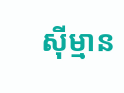ស៊ីម្មាន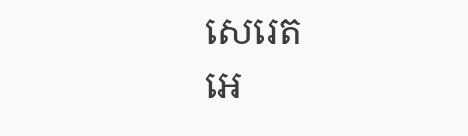សេរេត
អេ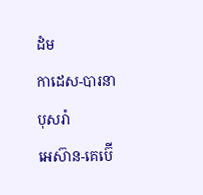ដំម
កាដេស-បារនា
បុសរ៉ា
អេស៊ាន-គេប៊ើ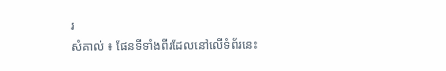រ
សំគាល់ ៖ ផែនទីទាំងពីរដែលនៅលើទំព័រនេះ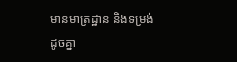មានមាត្រដ្ឋាន និងទម្រង់ដូចគ្នា